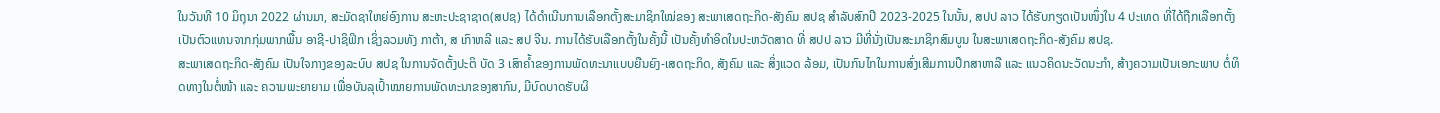ໃນວັນທີ 10 ມິຖຸນາ 2022 ຜ່ານມາ, ສະມັດຊາໃຫຍ່ອົງການ ສະຫະປະຊາຊາດ(ສປຊ) ໄດ້ດຳເນີນການເລືອກຕັ້ງສະມາຊິກໃໝ່ຂອງ ສະພາເສດຖະກິດ-ສັງຄົມ ສປຊ ສຳລັບສົກປີ 2023-2025 ໃນນັ້ນ, ສປປ ລາວ ໄດ້ຮັບກຽດເປັນໜຶ່ງໃນ 4 ປະເທດ ທີ່ໄດ້ຖືກເລືອກຕັ້ງເປັນຕົວແທນຈາກກຸ່ມພາກພື້ນ ອາຊີ-ປາຊິຟິກ ເຊິ່ງລວມທັງ ກາຕ້າ, ສ ເກົາຫລີ ແລະ ສປ ຈີນ. ການໄດ້ຮັບເລືອກຕັ້ງໃນຄັ້ງນີ້ ເປັນຄັ້ງທຳອິດໃນປະຫວັດສາດ ທີ່ ສປປ ລາວ ມີທີ່ນັ່ງເປັນສະມາຊິກສົມບູນ ໃນສະພາເສດຖະກິດ-ສັງຄົມ ສປຊ.
ສະພາເສດຖະກິດ-ສັງຄົມ ເປັນໃຈກາງຂອງລະບົບ ສປຊ ໃນການຈັດຕັ້ງປະຕິ ບັດ 3 ເສົາຄ້ຳຂອງການພັດທະນາແບບຍືນຍົງ-ເສດຖະກິດ, ສັງຄົມ ແລະ ສິ່ງແວດ ລ້ອມ, ເປັນກົນໄກໃນການສົ່ງເສີມການປຶກສາຫາລື ແລະ ແນວຄິດນະວັດນະກຳ, ສ້າງຄວາມເປັນເອກະພາບ ຕໍ່ທິດທາງໃນຕໍ່ໜ້າ ແລະ ຄວາມພະຍາຍາມ ເພື່ອບັນລຸເປົ້າໝາຍການພັດທະນາຂອງສາກົນ, ມີບົດບາດຮັບຜິ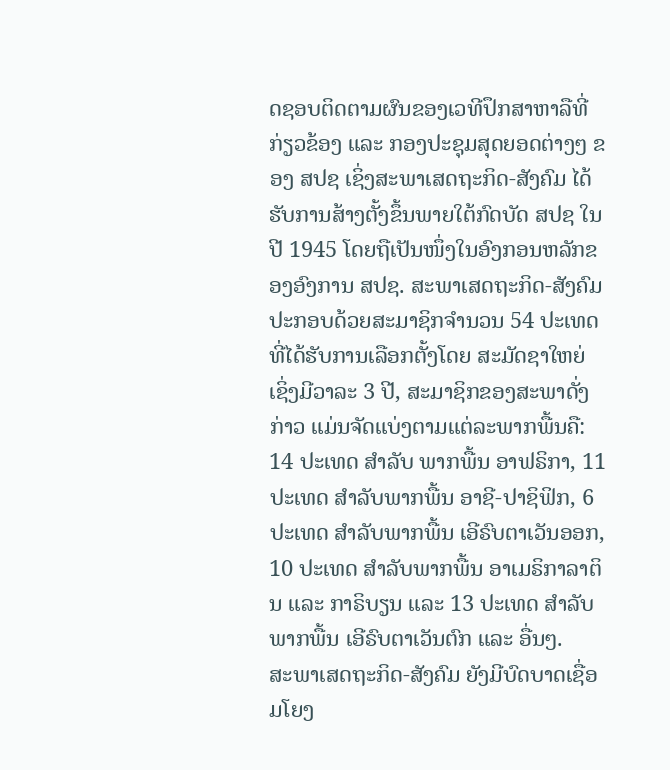ດຊອບຕິດຕາມຜົນຂອງເວທີປຶກສາຫາລືທີ່ກ່ຽວຂ້ອງ ແລະ ກອງປະຊຸມສຸດຍອດຕ່າງໆ ຂອງ ສປຊ ເຊິ່ງສະພາເສດຖະກິດ-ສັງຄົມ ໄດ້ຮັບການສ້າງຕັ້ງຂຶ້ນພາຍໃຕ້ກົດບັດ ສປຊ ໃນປີ 1945 ໂດຍຖືເປັນໜຶ່ງໃນອົງກອນຫລັກຂອງອົງການ ສປຊ. ສະພາເສດຖະກິດ-ສັງຄົມ ປະກອບດ້ວຍສະມາຊິກຈຳນວນ 54 ປະເທດ ທີ່ໄດ້ຮັບການເລືອກຕັ້ງໂດຍ ສະມັດຊາໃຫຍ່ ເຊິ່ງມີວາລະ 3 ປີ, ສະມາຊິກຂອງສະພາດັ່ງກ່າວ ແມ່ນຈັດແບ່ງຕາມແຕ່ລະພາກພື້ນຄື: 14 ປະເທດ ສຳລັບ ພາກພື້ນ ອາຟຣິກາ, 11 ປະເທດ ສຳລັບພາກພື້ນ ອາຊີ-ປາຊິຟິກ, 6 ປະເທດ ສຳລັບພາກພື້ນ ເອີຣົບຕາເວັນອອກ, 10 ປະເທດ ສຳລັບພາກພື້ນ ອາເມຣິກາລາຕິນ ແລະ ກາຣິບຽນ ແລະ 13 ປະເທດ ສຳລັບພາກພື້ນ ເອີຣົບຕາເວັນຕົກ ແລະ ອື່ນໆ.
ສະພາເສດຖະກິດ-ສັງຄົມ ຍັງມີບົດບາດເຊື່ອມໂຍງ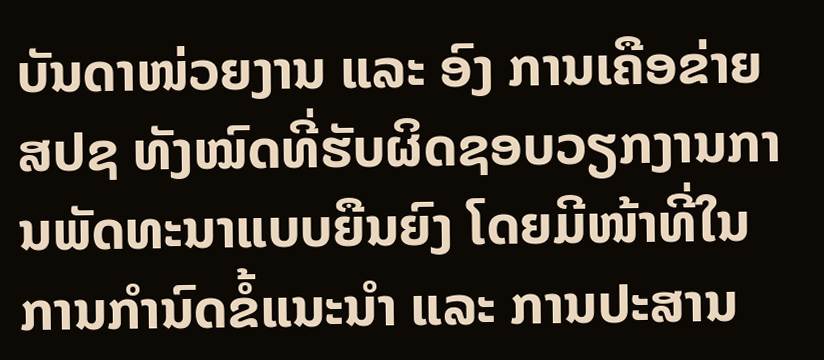ບັນດາໜ່ວຍງານ ແລະ ອົງ ການເຄືອຂ່າຍ ສປຊ ທັງໝົດທີ່ຮັບຜິດຊອບວຽກງານການພັດທະນາແບບຍືນຍົງ ໂດຍມີໜ້າທີ່ໃນການກຳນົດຂໍ້ແນະນຳ ແລະ ການປະສານ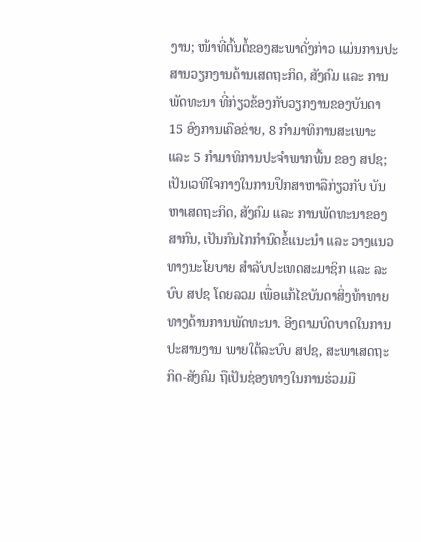ງານ; ໜ້າທີ່ຕົ້ນຕໍ້ຂອງສະພາດັ່ງກ່າວ ແມ່ນການປະສານວຽກງານດ້ານເສດຖະກິດ, ສັງຄົມ ແລະ ການພັດທະນາ ທີ່ກ່ຽວຂ້ອງກັບວຽກງານຂອງບັນດາ 15 ອົງການເຄືອຂ່າຍ, 8 ກຳມາທິການສະເພາະ ແລະ 5 ກຳມາທິການປະຈຳພາກພື້ນ ຂອງ ສປຊ; ເປັນເວທີໃຈກາງໃນການປຶກສາຫາລືກ່ຽວກັບ ບັນຫາເສດຖະກິດ, ສັງຄົມ ແລະ ການພັດທະນາຂອງສາກົນ, ເປັນກົນໄກກຳນົດຂໍ້ແນະນຳ ແລະ ວາງແນວທາງນະໂຍບາຍ ສຳລັບປະເທດສະມາຊິກ ແລະ ລະບົບ ສປຊ ໂດຍລວມ ເພື່ອແກ້ໄຂບັນດາສິ່ງທ້າທາຍທາງດ້ານການພັດທະນາ. ອີງຕາມບົດບາດໃນການປະສານງານ ພາຍໃຕ້ລະບົບ ສປຊ, ສະພາເສດຖະກິດ-ສັງຄົມ ຖືເປັນຊ່ອງທາງໃນການຮ່ວມມື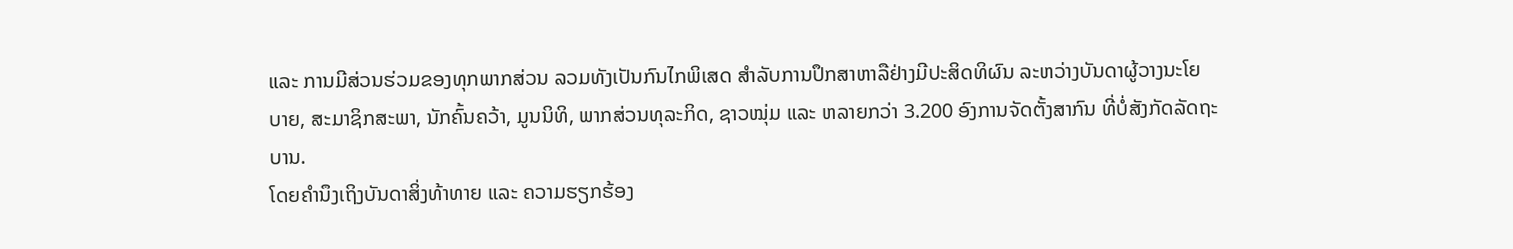ແລະ ການມີສ່ວນຮ່ວມຂອງທຸກພາກສ່ວນ ລວມທັງເປັນກົນໄກພິເສດ ສຳລັບການປຶກສາຫາລືຢ່າງມີປະສິດທິຜົນ ລະຫວ່າງບັນດາຜູ້ວາງນະໂຍ ບາຍ, ສະມາຊິກສະພາ, ນັກຄົ້ນຄວ້າ, ມູນນິທິ, ພາກສ່ວນທຸລະກິດ, ຊາວໝຸ່ມ ແລະ ຫລາຍກວ່າ 3.200 ອົງການຈັດຕັ້ງສາກົນ ທີ່ບໍ່ສັງກັດລັດຖະບານ.
ໂດຍຄຳນຶງເຖິງບັນດາສິ່ງທ້າທາຍ ແລະ ຄວາມຮຽກຮ້ອງ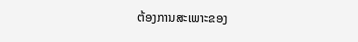ຕ້ອງການສະເພາະຂອງ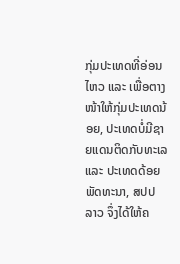ກຸ່ມປະເທດທີ່ອ່ອນໄຫວ ແລະ ເພື່ອຕາງໜ້າໃຫ້ກຸ່ມປະເທດນ້ອຍ, ປະເທດບໍ່ມີຊາຍແດນຕິດກັບທະເລ ແລະ ປະເທດດ້ອຍພັດທະນາ, ສປປ ລາວ ຈຶ່ງໄດ້ໃຫ້ຄ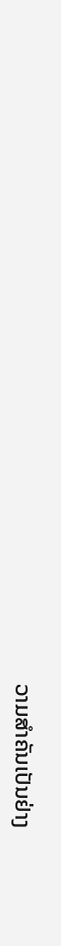ວາມສຳຄັນເປັນຢ່າງ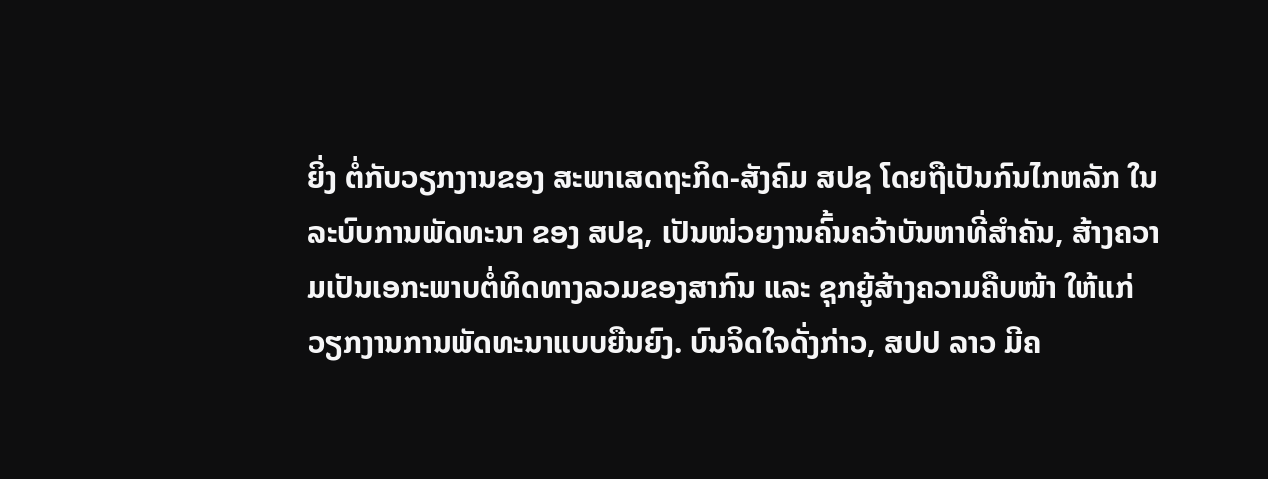ຍິ່ງ ຕໍ່ກັບວຽກງານຂອງ ສະພາເສດຖະກິດ-ສັງຄົມ ສປຊ ໂດຍຖືເປັນກົນໄກຫລັກ ໃນລະບົບການພັດທະນາ ຂອງ ສປຊ, ເປັນໜ່ວຍງານຄົ້ນຄວ້າບັນຫາທີ່ສຳຄັນ, ສ້າງຄວາມເປັນເອກະພາບຕໍ່ທິດທາງລວມຂອງສາກົນ ແລະ ຊຸກຍູ້ສ້າງຄວາມຄືບໜ້າ ໃຫ້ແກ່ວຽກງານການພັດທະນາແບບຍືນຍົງ. ບົນຈິດໃຈດັ່ງກ່າວ, ສປປ ລາວ ມີຄ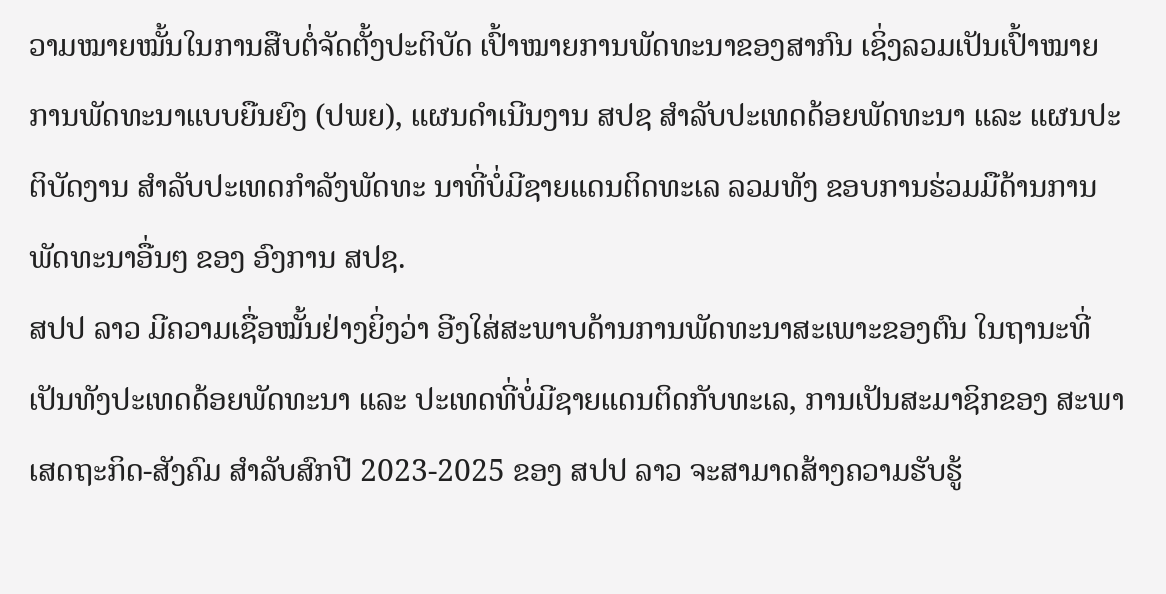ວາມໝາຍໝັ້ນໃນການສືບຕໍ່ຈັດຕັ້ງປະຕິບັດ ເປົ້າໝາຍການພັດທະນາຂອງສາກົນ ເຊິ່ງລວມເປັນເປົ້າໝາຍການພັດທະນາແບບຍືນຍົງ (ປພຍ), ແຜນດໍາເນີນງານ ສປຊ ສຳລັບປະເທດດ້ອຍພັດທະນາ ແລະ ແຜນປະຕິບັດງານ ສໍາລັບປະເທດກໍາລັງພັດທະ ນາທີ່ບໍ່ມີຊາຍແດນຕິດທະເລ ລວມທັງ ຂອບການຮ່ວມມືດ້ານການພັດທະນາອື່ນໆ ຂອງ ອົງການ ສປຊ.
ສປປ ລາວ ມີຄວາມເຊື່ອໝັ້ນຢ່າງຍິ່ງວ່າ ອີງໃສ່ສະພາບດ້ານການພັດທະນາສະເພາະຂອງຕົນ ໃນຖານະທີ່ເປັນທັງປະເທດດ້ອຍພັດທະນາ ແລະ ປະເທດທີ່ບໍ່ມີຊາຍແດນຕິດກັບທະເລ, ການເປັນສະມາຊິກຂອງ ສະພາເສດຖະກິດ-ສັງຄົມ ສຳລັບສົກປີ 2023-2025 ຂອງ ສປປ ລາວ ຈະສາມາດສ້າງຄວາມຮັບຮູ້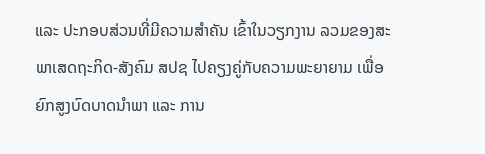ແລະ ປະກອບສ່ວນທີ່ມີຄວາມສໍາຄັນ ເຂົ້າໃນວຽກງານ ລວມຂອງສະພາເສດຖະກິດ-ສັງຄົມ ສປຊ ໄປຄຽງຄູ່ກັບຄວາມພະຍາຍາມ ເພື່ອຍົກສູງບົດບາດນຳພາ ແລະ ການ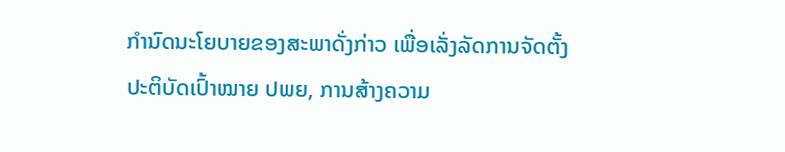ກໍານົດນະໂຍບາຍຂອງສະພາດັ່ງກ່າວ ເພື່ອເລັ່ງລັດການຈັດຕັ້ງປະຕິບັດເປົ້າໝາຍ ປພຍ, ການສ້າງຄວາມ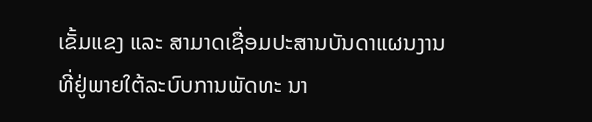ເຂັ້ມແຂງ ແລະ ສາມາດເຊື່ອມປະສານບັນດາແຜນງານ ທີ່ຢູ່ພາຍໃຕ້ລະບົບການພັດທະ ນາ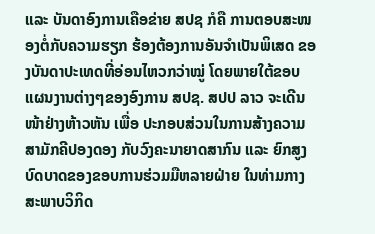ແລະ ບັນດາອົງການເຄືອຂ່າຍ ສປຊ ກໍຄື ການຕອບສະໜອງຕໍ່ກັບຄວາມຮຽກ ຮ້ອງຕ້ອງການອັນຈໍາເປັນພິເສດ ຂອງບັນດາປະເທດທີ່ອ່ອນໄຫວກວ່າໝູ່ ໂດຍພາຍໃຕ້ຂອບແຜນງານຕ່າງໆຂອງອົງການ ສປຊ. ສປປ ລາວ ຈະເດີນໜ້າຢ່າງຫ້າວຫັນ ເພື່ອ ປະກອບສ່ວນໃນການສ້າງຄວາມສາມັກຄີປອງດອງ ກັບວົງຄະນາຍາດສາກົນ ແລະ ຍົກສູງບົດບາດຂອງຂອບການຮ່ວມມືຫລາຍຝ່າຍ ໃນທ່າມກາງສະພາບວິກິດ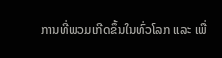ການທີ່ພວມເກີດຂຶ້ນໃນທົ່ວໂລກ ແລະ ເພື່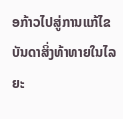ອກ້າວໄປສູ່ການແກ້ໄຂບັນດາສິ່ງທ້າທາຍໃນໄລຍະ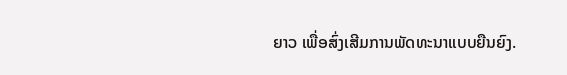ຍາວ ເພື່ອສົ່ງເສີມການພັດທະນາແບບຍືນຍົງ.